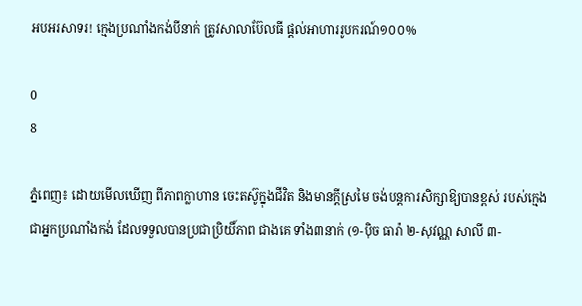អបអរសាទរ! ក្មេងប្រណាំងកង់បីនាក់ ត្រូវសាលាប៊ែលធី ផ្តល់អាហាររូបករណ៍១០០%

0
8

ភ្នំពេញ៖ ដោយមើលឃើញ ពីភាពក្លាហាន ចេះតស៊ូក្នុងជីវិត និងមានក្តីស្រមៃ ចង់បន្តការសិក្សាឱ្យបានខ្ពស់ របស់ក្មេង ជាអ្នកប្រណាំងកង់ ដែលទទួលបានប្រជាប្រិយិ៍ភាព ជាងគេ ទាំង៣នាក់ (១-ប៉ិច ធារ៉ា ២-សុវណ្ណ សាលី ៣-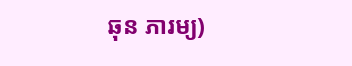ឆុន ភារម្យ)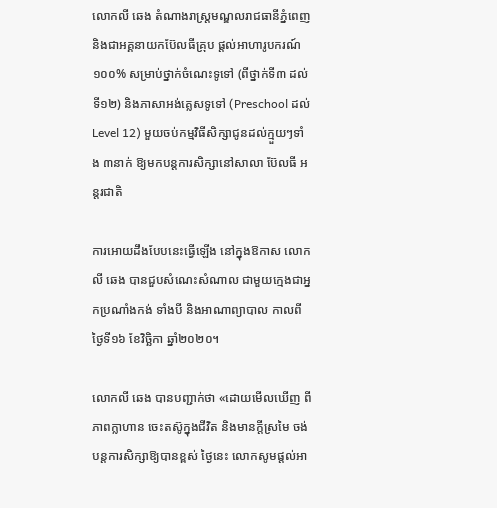លោកលី ឆេង តំណាងរាស្រ្តមណ្ឌលរាជធានីភ្នំពេញ និងជាអគ្គនាយកប៊ែលធីគ្រុប ផ្តល់អាហារូបករណ៍ ១០០% សម្រាប់ថ្នាក់ចំណេះទូទៅ (ពីថ្នាក់ទី៣ ដល់ទី១២) និងភាសាអង់គ្លេសទូទៅ (Preschool ដល់ Level 12) មួយចប់កម្មវិធីសិក្សាជូនដល់ក្មួយៗទាំង ៣នាក់ ឱ្យមកបន្តការសិក្សានៅសាលា ប៊ែលធី អន្តរជាតិ

ការអោយដឹងបែបនេះធ្វើឡើង នៅក្នុងឱកាស លោកលី ឆេង បានជួបសំណេះសំណាល ជាមួយក្មេងជាអ្នកប្រណាំងកង់ ទាំងបី និងអាណាព្យាបាល កាលពីថ្ងៃទី១៦ ខែវិច្ឆិកា ឆ្នាំ២០២០។

លោកលី ឆេង បានបញ្ជាក់ថា «ដោយមើលឃើញ ពីភាពក្លាហាន ចេះតស៊ូក្នុងជីវិត និងមានក្តីស្រមៃ ចង់បន្តការសិក្សាឱ្យបានខ្ពស់ ថ្ងៃនេះ លោកសូមផ្តល់អា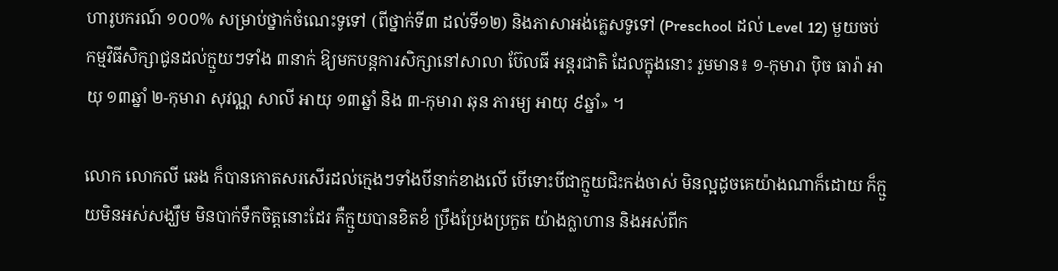ហារូបករណ៍ ១០០% សម្រាប់ថ្នាក់ចំណេះទូទៅ (ពីថ្នាក់ទី៣ ដល់ទី១២) និងភាសាអង់គ្លេសទូទៅ (Preschool ដល់ Level 12) មួយចប់កម្មវិធីសិក្សាជូនដល់ក្មួយៗទាំង ៣នាក់ ឱ្យមកបន្តការសិក្សានៅសាលា ប៊ែលធី អន្តរជាតិ ដែលក្នុងនោះ រួមមាន៖ ១-កុមារា ប៉ិច ធារ៉ា អាយុ ១៣ឆ្នាំ ២-កុមារា សុវណ្ណ សាលី អាយុ ១៣ឆ្នាំ និង ៣-កុមារា ឆុន ភារម្យ អាយុ ៩ឆ្នាំ» ។

លោក លោកលី ឆេង ក៏បានកោតសរសើរដល់ក្មេងៗទាំងបីនាក់ខាងលើ បើទោះបីជាក្មួយជិះកង់ចាស់ មិនល្អដូចគេយ៉ាងណាក៏ដោយ ក៏ក្មួយមិនអស់សង្ឃឹម មិនបាក់ទឹកចិត្តនោះដែរ គឺក្មួយបានខិតខំ ប្រឹងប្រែងប្រកួត យ៉ាងក្លាហាន និងអស់ពីក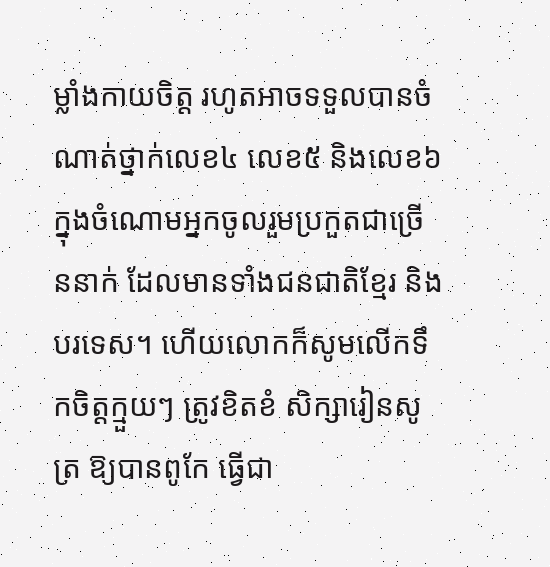ម្លាំងកាយចិត្ត រហូតអាចទទួលបានចំណាត់ថ្នាក់លេខ៤ លេខ៥ និងលេខ៦ ក្នុងចំណោមអ្នកចូលរួមប្រកួតជាច្រើននាក់ ដែលមានទាំងជនជាតិខ្មែរ និងបរទេស។ ហើយលោកក៏សូមលើកទឹកចិត្តក្មួយៗ ត្រូវខិតខំ សិក្សារៀនសូត្រ ឱ្យបានពូកែ ធ្វើជា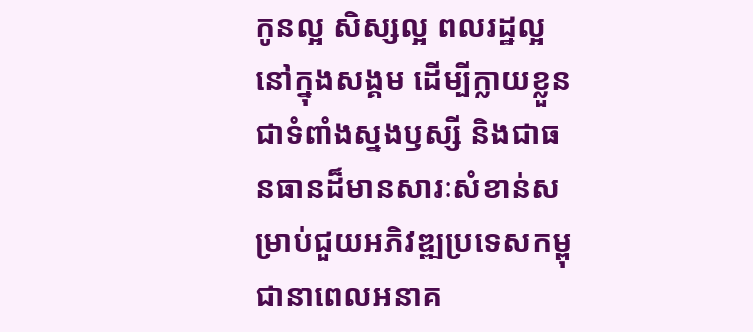កូនល្អ សិស្សល្អ ពលរដ្ឋល្អនៅក្នុងសង្គម ដើម្បីក្លាយខ្លួនជាទំពាំងស្នងឫស្សី និងជាធនធានដ៏មានសារៈសំខាន់សម្រាប់ជួយអភិវឌ្ឍប្រទេសកម្ពុជានាពេលអនាគ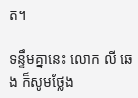ត។

ទន្ទឹមគ្នានេះ លោក លី ឆេង ក៏សូមថ្លែង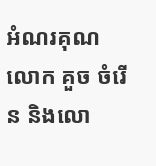អំណរគុណ លោក គួច ចំរើន និងលោ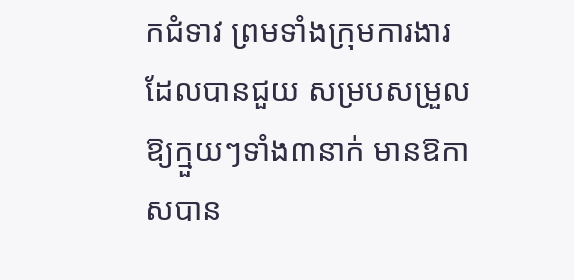កជំទាវ ព្រមទាំងក្រុមការងារ ដែលបានជួយ សម្របសម្រួលឱ្យក្មួយៗទាំង៣នាក់ មានឱកាសបាន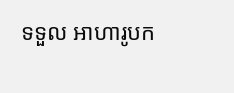ទទួល អាហារូបក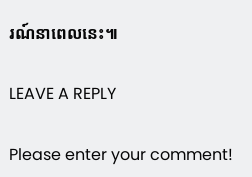រណ៍នាពេលនេះ៕

LEAVE A REPLY

Please enter your comment!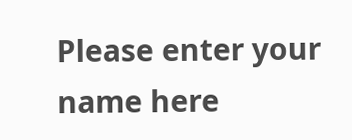Please enter your name here